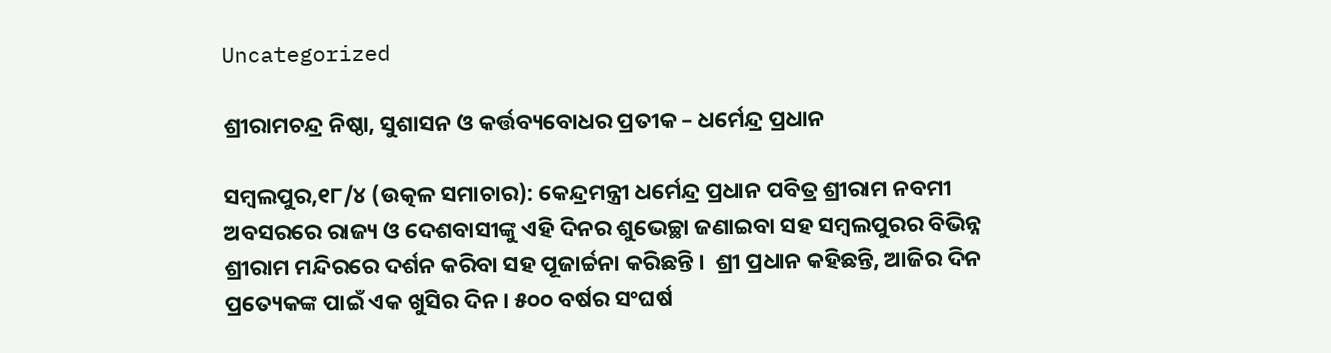Uncategorized

ଶ୍ରୀରାମଚନ୍ଦ୍ର ନିଷ୍ଠା, ସୁଶାସନ ଓ କର୍ତ୍ତବ୍ୟବୋଧର ପ୍ରତୀକ – ଧର୍ମେନ୍ଦ୍ର ପ୍ରଧାନ

ସମ୍ବଲପୁର,୧୮/୪ (ଉତ୍କଳ ସମାଚାର): କେନ୍ଦ୍ରମନ୍ତ୍ରୀ ଧର୍ମେନ୍ଦ୍ର ପ୍ରଧାନ ପବିତ୍ର ଶ୍ରୀରାମ ନବମୀ ଅବସରରେ ରାଜ୍ୟ ଓ ଦେଶବାସୀଙ୍କୁ ଏହି ଦିନର ଶୁଭେଚ୍ଛା ଜଣାଇବା ସହ ସମ୍ବଲପୁରର ବିଭିନ୍ନ ଶ୍ରୀରାମ ମନ୍ଦିରରେ ଦର୍ଶନ କରିବା ସହ ପୂଜାର୍ଚ୍ଚନା କରିଛନ୍ତି ।  ଶ୍ରୀ ପ୍ରଧାନ କହିଛନ୍ତି, ଆଜିର ଦିନ ପ୍ରତ୍ୟେକଙ୍କ ପାଇଁ ଏକ ଖୁସିର ଦିନ । ୫୦୦ ବର୍ଷର ସଂଘର୍ଷ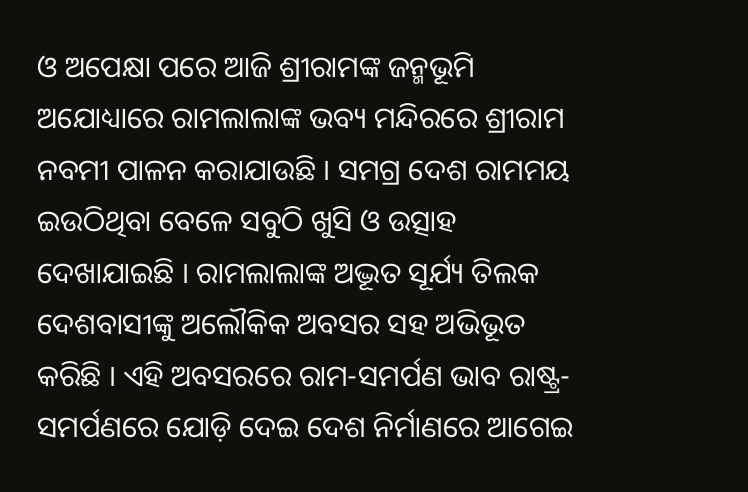ଓ ଅପେକ୍ଷା ପରେ ଆଜି ଶ୍ରୀରାମଙ୍କ ଜନ୍ମଭୂମି ଅଯୋଧ୍ୟାରେ ରାମଲାଲାଙ୍କ ଭବ୍ୟ ମନ୍ଦିରରେ ଶ୍ରୀରାମ ନବମୀ ପାଳନ କରାଯାଉଛି । ସମଗ୍ର ଦେଶ ରାମମୟ ଇଉଠିଥିବା ବେଳେ ସବୁଠି ଖୁସି ଓ ଉତ୍ସାହ ଦେଖାଯାଇଛି । ରାମଲାଲାଙ୍କ ଅଦ୍ଭୂତ ସୂର୍ଯ୍ୟ ତିଲକ ଦେଶବାସୀଙ୍କୁ ଅଲୌକିକ ଅବସର ସହ ଅଭିଭୂତ କରିଛି । ଏହି ଅବସରରେ ରାମ-ସମର୍ପଣ ଭାବ ରାଷ୍ଟ୍ର-ସମର୍ପଣରେ ଯୋଡ଼ି ଦେଇ ଦେଶ ନିର୍ମାଣରେ ଆଗେଇ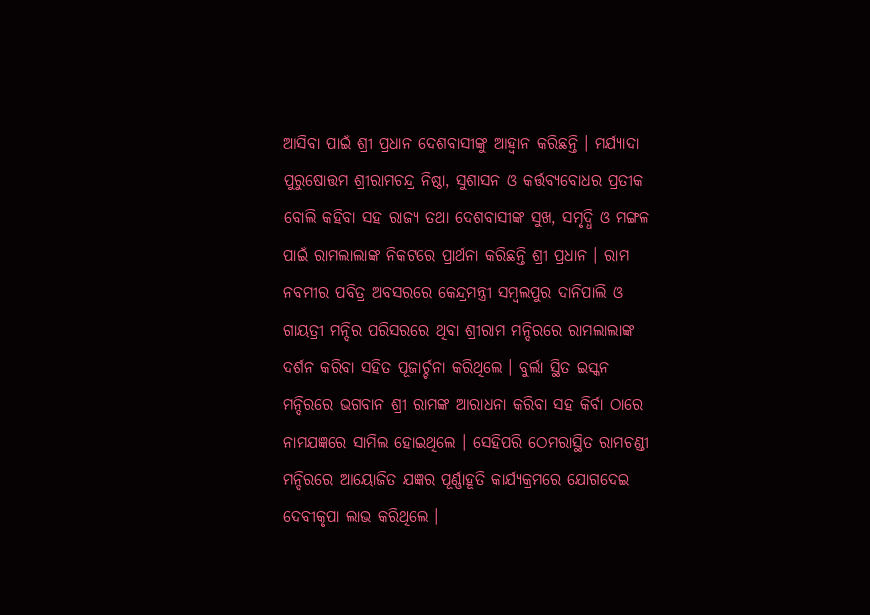ଆସିବା ପାଇଁ ଶ୍ରୀ ପ୍ରଧାନ ଦେଶବାସୀଙ୍କୁ ଆହ୍ୱାନ କରିଛନ୍ତି । ମର୍ଯ୍ୟାଦା ପୁରୁଷୋତ୍ତମ ଶ୍ରୀରାମଚନ୍ଦ୍ର ନିଷ୍ଠା, ସୁଶାସନ ଓ କର୍ତ୍ତବ୍ୟବୋଧର ପ୍ରତୀକ ବୋଲି କହିବା ସହ ରାଜ୍ୟ ତଥା ଦେଶବାସୀଙ୍କ ସୁଖ, ସମୃଦ୍ଧି ଓ ମଙ୍ଗଳ ପାଇଁ ରାମଲାଲାଙ୍କ ନିକଟରେ ପ୍ରାର୍ଥନା କରିଛନ୍ତି ଶ୍ରୀ ପ୍ରଧାନ । ରାମ ନବମୀର ପବିତ୍ର ଅବସରରେ କେନ୍ଦ୍ରମନ୍ତ୍ରୀ ସମ୍ବଲପୁର ଦାନିପାଲି ଓ ଗାୟତ୍ରୀ ମନ୍ଦିର ପରିସରରେ ଥିବା ଶ୍ରୀରାମ ମନ୍ଦିରରେ ରାମଲାଲାଙ୍କ ଦର୍ଶନ କରିବା ସହିତ ପୂଜାର୍ଚ୍ଚନା କରିଥିଲେ । ବୁର୍ଲା ସ୍ଥିତ ଇସ୍କନ ମନ୍ଦିରରେ ଭଗବାନ ଶ୍ରୀ ରାମଙ୍କ ଆରାଧନା କରିବା ସହ କିର୍ବା ଠାରେ ନାମଯଜ୍ଞରେ ସାମିଲ ହୋଇଥିଲେ । ସେହିପରି ଠେମରାସ୍ଥିତ ରାମଚଣ୍ଡୀ ମନ୍ଦିରରେ ଆୟୋଜିତ ଯଜ୍ଞର ପୂର୍ଣ୍ଣାହୂତି କାର୍ଯ୍ୟକ୍ରମରେ ଯୋଗଦେଇ ଦେବୀକୃପା ଲାଭ କରିଥିଲେ ।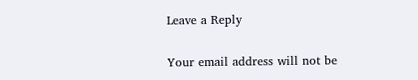Leave a Reply

Your email address will not be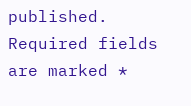published. Required fields are marked *